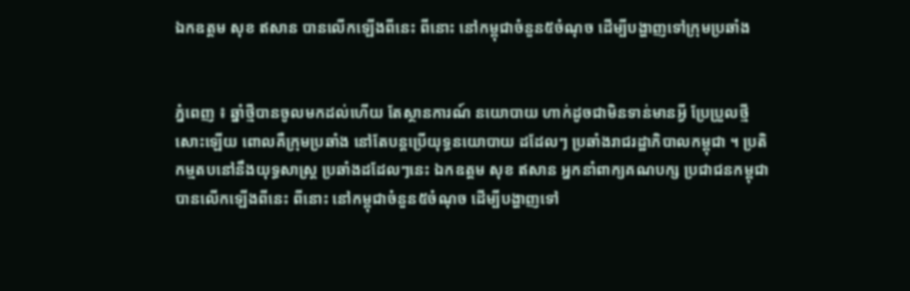ឯកឧត្តម សុខ ឥសាន បានលើកឡើងពីនេះ ពីនោះ នៅកម្ពុជាចំនួន៥ចំណុច ដើម្បីបង្ហាញទៅក្រុមប្រឆាំង


ភ្នំពេញ ៖ ឆ្នាំថ្មីបានចូលមកដល់ហើយ តែស្ថានការណ៍ នយោបាយ ហាក់ដូចជាមិនទាន់មានអ្វី ប្រែប្រួលថ្មីសោះឡើយ ពោលគឺក្រុមប្រឆាំង នៅតែបន្តប្រើយុទ្ធនយោបាយ ដដែលៗ ប្រឆាំងរាជរដ្ឋាភិបាលកម្ពុជា ។ ប្រតិកម្មតបនៅនឹងយុទ្ធសាស្រ្ត ប្រឆាំងដដែលៗនេះ ឯកឧត្តម សុខ ឥសាន អ្នកនាំពាក្យគណបក្ស ប្រជាជនកម្ពុជា បានលើកឡើងពីនេះ ពីនោះ នៅកម្ពុជាចំនួន៥ចំណុច ដើម្បីបង្ហាញទៅ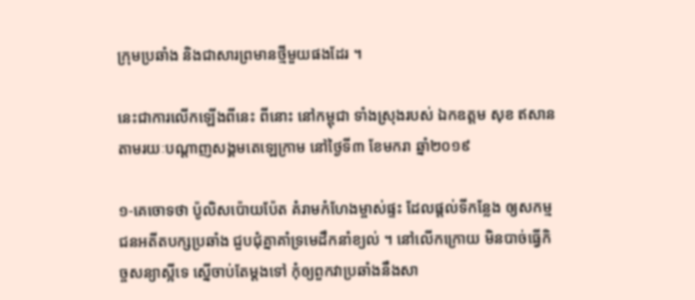ក្រុមប្រឆាំង និងជាសារព្រមានថ្មីមួយផងដែរ ។

នេះជាការលើកឡើងពីនេះ ពីនោះ នៅកម្ពុជា ទាំងស្រុងរបស់ ឯកឧត្តម សុខ ឥសាន តាមរយៈបណ្ដាញសង្គមតេឡេក្រាម នៅថ្ងៃទី៣ ខែមករា ឆ្នាំ២០១៩

១-គេចោទថា ប៉ូលិសប៉ោយប៉ែត គំរាមកំហែងម្ចាស់ផ្ទះ ដែលផ្តល់ទីកន្លែង ឲ្យសកម្មជនអតីតបក្សប្រឆាំង ជួបជុំគ្នាគាំទ្រមេដឹកនាំខ្យល់ ។ នៅលើកក្រោយ មិនបាច់ធ្វើកិច្ចសន្យាស្អីទេ ស្នើចាប់តែម្តងទៅ កុំឲ្យពួកវាប្រឆាំងនឹងសា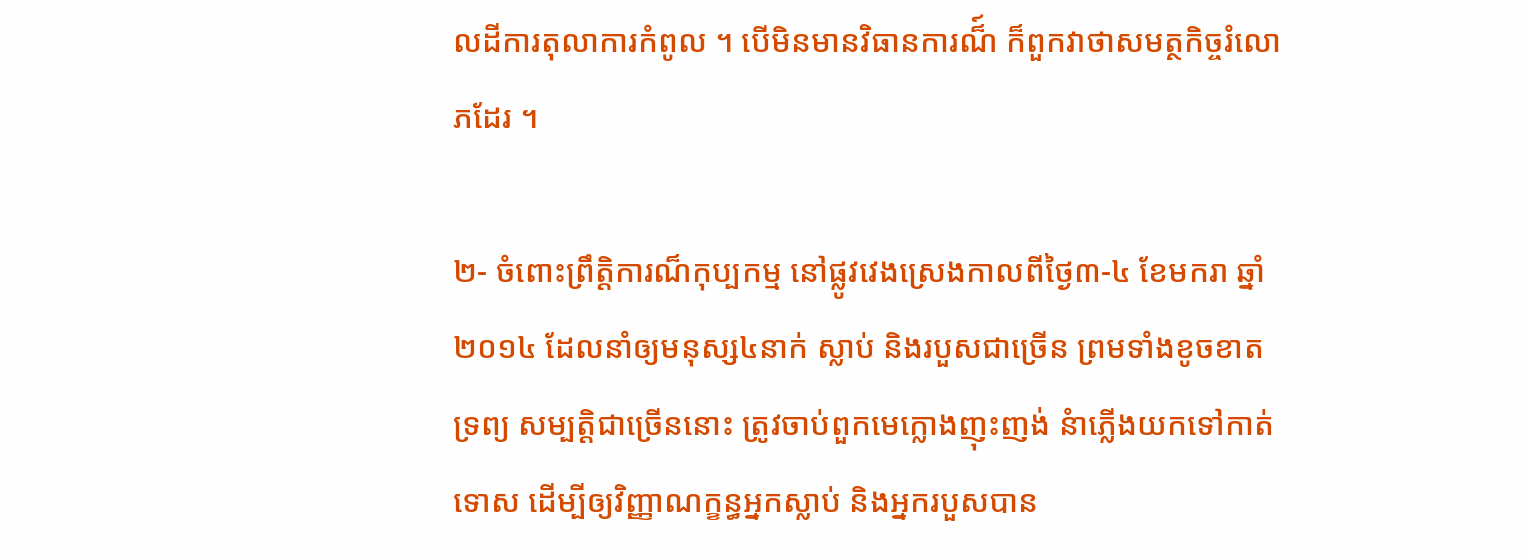លដីការតុលាការកំពូល ។ បើមិនមានវិធានការណ៏៍ ក៏ពួកវាថាសមត្ថកិច្ចរំលោភដែរ ។

២- ចំពោះព្រឹត្តិការណ៏កុប្បកម្ម នៅផ្លូវវេងស្រេងកាលពីថ្ងៃ៣-៤ ខែមករា ឆ្នាំ២០១៤ ដែលនាំឲ្យមនុស្ស៤នាក់ ស្លាប់ និងរបួសជាច្រើន ព្រមទាំងខូចខាតទ្រព្យ សម្បត្តិជាច្រើននោះ ត្រូវចាប់ពួកមេក្លោងញុះញង់ នំាភ្លើងយកទៅកាត់ទោស ដើម្បីឲ្យវិញ្ញាណក្ខន្ធអ្នកស្លាប់ និងអ្នករបួសបាន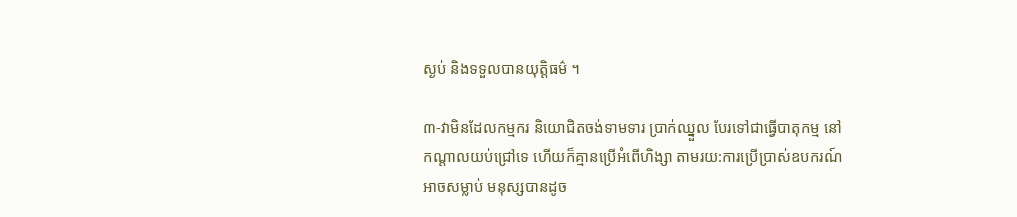ស្ងប់ និងទទួលបានយុត្តិធម៌ ។

៣-វាមិនដែលកម្មករ និយោជិតចង់ទាមទារ ប្រាក់ឈ្នួល បែរទៅជាធ្វើបាតុកម្ម នៅកណ្តាលយប់ជ្រៅទេ ហើយក៏គ្មានប្រើអំពើហិង្សា តាមរយ:ការប្រើប្រាស់ឧបករណ៍អាចសម្លាប់ មនុស្សបានដូច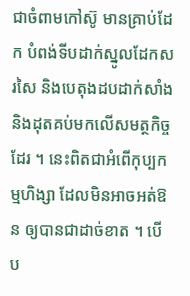ជាចំពាមកៅស៊ូ មានគ្រាប់ដែក បំពង់ទីបដាក់ស្នូលដែកសរសៃ និងបេតុងដបដាក់សាំង និងដុតគប់មកលើសមត្ថកិច្ចដែរ ។ នេះពិតជាអំពើកុប្បកម្មហិង្សា ដែលមិនអាចអត់ឱន ឲ្យបានជាដាច់ខាត ។ បើប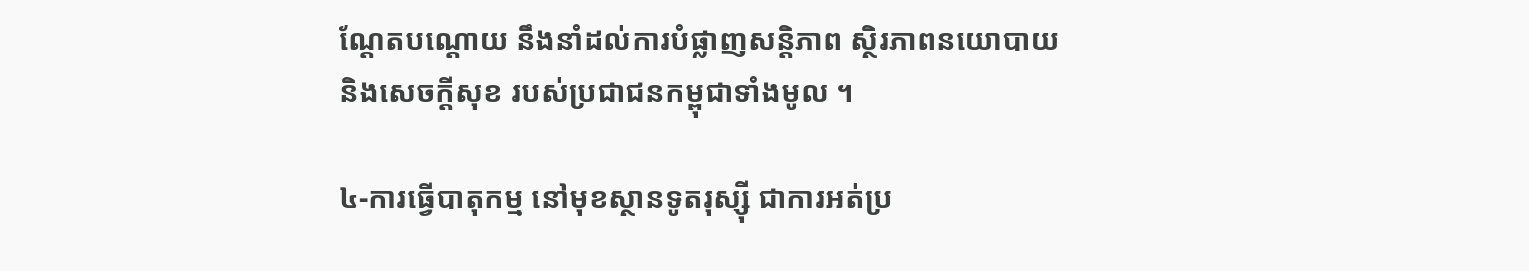ណ្តែតបណ្តោយ នឹងនាំដល់ការបំផ្លាញសន្តិភាព ស្ថិរភាពនយោបាយ និងសេចក្តីសុខ របស់ប្រជាជនកម្ពុជាទាំងមូល ។

៤-ការធ្វើបាតុកម្ម នៅមុខស្ថានទូតរុស្ស៊ី ជាការអត់ប្រ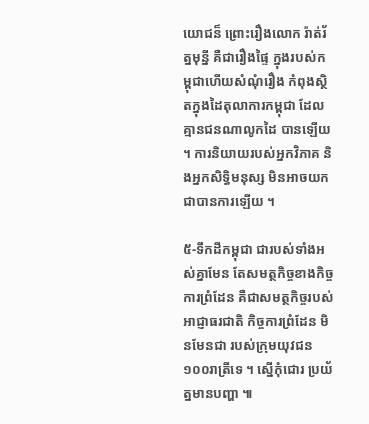យោជន៏ ព្រោះរឿងលោក រ៉ាត់រ័ត្នមុន្នី គឺជារឿងផ្ទៃ ក្នុងរបស់កម្ពុជាហើយសំណុំរឿង កំពុងស្ថិតក្នុងដៃតុលាការកម្ពុជា ដែលគ្មានជនណាលូកដៃ បានឡើយ ។ ការនិយាយរបស់អ្នកវិភាគ និងអ្នកសិទ្ធិមនុស្ស មិនអាចយកជាបានការឡើយ ។

៥-ទឹកដីកម្ពុជា ជារបស់ទាំងអស់គ្នាមែន តែសមត្ថកិច្ចខាងកិច្ចការព្រំដែន គឺជាសមត្ថកិច្ចរបស់អាជ្ញាធរជាតិ កិច្ចការព្រំដែន មិនមែនជា របស់ក្រុមយុវជន១០០រាត្រីទេ ។ ស្នើកុំជោរ ប្រយ័ត្នមានបញ្ហា ៕